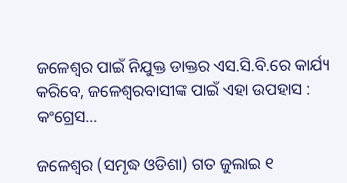ଜଳେଶ୍ୱର ପାଇଁ ନିଯୁକ୍ତ ଡାକ୍ତର ଏସ.ସି.ବି.ରେ କାର୍ଯ୍ୟ କରିବେ, ଜଳେଶ୍ୱରବାସୀଙ୍କ ପାଇଁ ଏହା ଉପହାସ : କଂଗ୍ରେସ…

ଜଳେଶ୍ୱର (ସମୃଦ୍ଧ ଓଡିଶା) ଗତ ଜୁଲାଇ ୧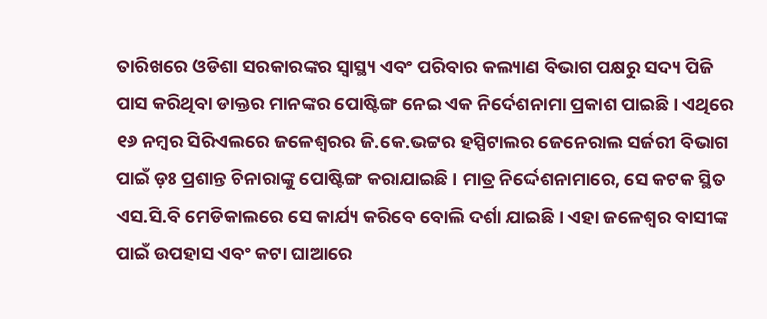ତାରିଖରେ ଓଡିଶା ସରକାରଙ୍କର ସ୍ୱାସ୍ଥ୍ୟ ଏବଂ ପରିବାର କଲ୍ୟାଣ ବିଭାଗ ପକ୍ଷରୁ ସଦ୍ୟ ପିଜି ପାସ କରିଥିବା ଡାକ୍ତର ମାନଙ୍କର ପୋଷ୍ଟିଙ୍ଗ ନେଇ ଏକ ନିର୍ଦେଶନାମା ପ୍ରକାଶ ପାଇଛି । ଏଥିରେ ୧୬ ନମ୍ବର ସିରିଏଲରେ ଜଳେଶ୍ୱରର ଜି.କେ.ଭଟ୍ଟର ହସ୍ପିଟାଲର ଜେନେରାଲ ସର୍ଜରୀ ବିଭାଗ ପାଇଁ ଡ଼ଃ ପ୍ରଶାନ୍ତ ଚିନାରାଙ୍କୁ ପୋଷ୍ଟିଙ୍ଗ କରାଯାଇଛି । ମାତ୍ର ନିର୍ଦ୍ଦେଶନାମାରେ, ସେ କଟକ ସ୍ଥିତ ଏସ.ସି.ବି ମେଡିକାଲରେ ସେ କାର୍ଯ୍ୟ କରିବେ ବୋଲି ଦର୍ଶା ଯାଇଛି । ଏହା ଜଳେଶ୍ୱର ବାସୀଙ୍କ ପାଇଁ ଉପହାସ ଏବଂ କଟା ଘାଆରେ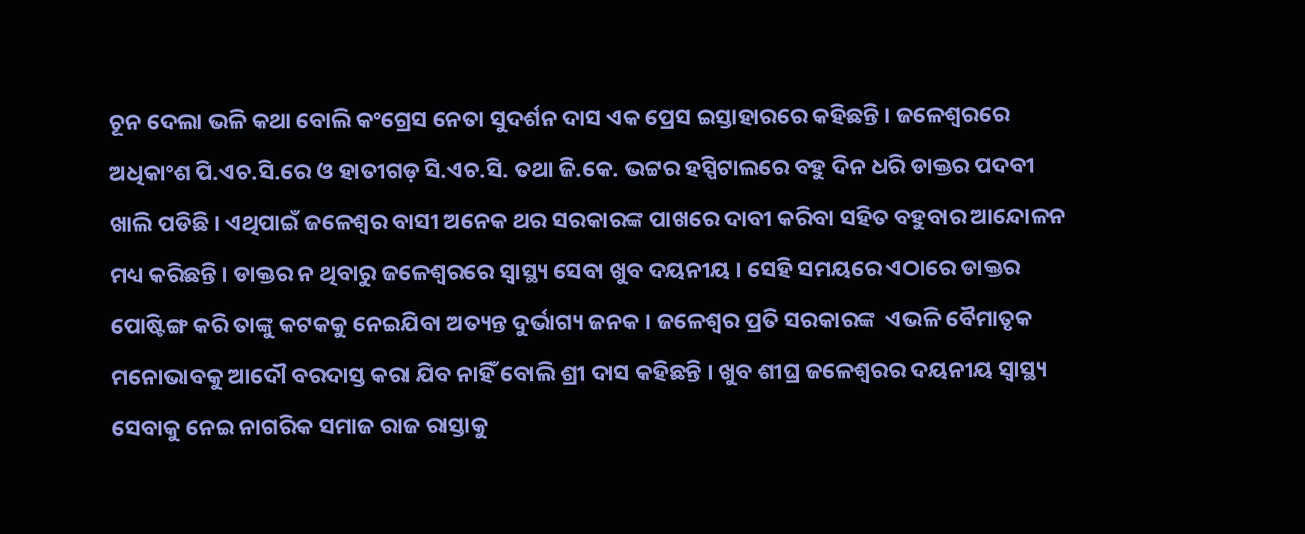ଚୂନ ଦେଲା ଭଳି କଥା ବୋଲି କଂଗ୍ରେସ ନେତା ସୁଦର୍ଶନ ଦାସ ଏକ ପ୍ରେସ ଇସ୍ତାହାରରେ କହିଛନ୍ତି । ଜଳେଶ୍ୱରରେ ଅଧିକାଂଶ ପି.ଏଚ.ସି.ରେ ଓ ହାତୀଗଡ଼ ସି.ଏଚ.ସି. ତଥା ଜି.କେ. ଭଟ୍ଟର ହସ୍ପିଟାଲରେ ବହୁ ଦିନ ଧରି ଡାକ୍ତର ପଦବୀ ଖାଲି ପଡିଛି । ଏଥିପାଇଁ ଜଳେଶ୍ୱର ବାସୀ ଅନେକ ଥର ସରକାରଙ୍କ ପାଖରେ ଦାବୀ କରିବା ସହିତ ବହୁବାର ଆନ୍ଦୋଳନ ମଧ୍ୟ କରିଛନ୍ତି । ଡାକ୍ତର ନ ଥିବାରୁ ଜଳେଶ୍ୱରରେ ସ୍ୱାସ୍ଥ୍ୟ ସେବା ଖୁବ ଦୟନୀୟ । ସେହି ସମୟରେ ଏଠାରେ ଡାକ୍ତର ପୋଷ୍ଟିଙ୍ଗ କରି ତାଙ୍କୁ କଟକକୁ ନେଇଯିବା ଅତ୍ୟନ୍ତ ଦୁର୍ଭାଗ୍ୟ ଜନକ । ଜଳେଶ୍ୱର ପ୍ରତି ସରକାରଙ୍କ  ଏଭଳି ବୈମାତୃକ ମନୋଭାବକୁ ଆଦୌ ବରଦାସ୍ତ କରା ଯିବ ନାହିଁ ବୋଲି ଶ୍ରୀ ଦାସ କହିଛନ୍ତି । ଖୁବ ଶୀଘ୍ର ଜଳେଶ୍ୱରର ଦୟନୀୟ ସ୍ୱାସ୍ଥ୍ୟ ସେବାକୁ ନେଇ ନାଗରିକ ସମାଜ ରାଜ ରାସ୍ତାକୁ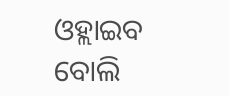ଓହ୍ଲାଇବ ବୋଲି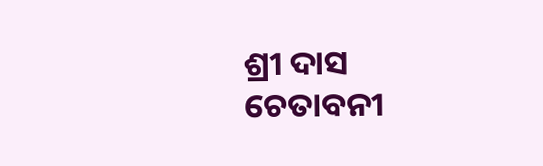ଶ୍ରୀ ଦାସ ଚେତାବନୀ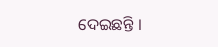ଦେଇଛନ୍ତି ।